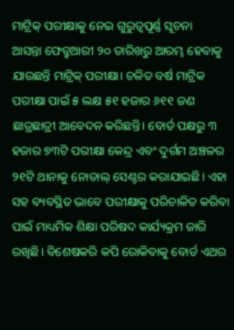ମାଟ୍ରିକ୍ ପରୀକ୍ଷାକୁ ନେଇ ଗୁରୁତ୍ୱପୂର୍ଣ୍ଣ ସୂଚନା
ଆସନ୍ତା ଫେବ୍ରୁଆରୀ ୨୦ ତାରିଖରୁ ଆରମ୍ଭ ହେବାକୁ ଯାଉଛନ୍ତି ମାଟ୍ରିକ୍ ପରୀକ୍ଷା। ଚଳିତ ବର୍ଷ ମାଟ୍ରିକ ପରୀକ୍ଷା ପାଇଁ ୫ ଲକ୍ଷ ୫୧ ହଜାର ୬୧୧ ଜଣ ଛାତ୍ରଛାତ୍ରୀ ଆବେଦନ କରିଛନ୍ତି। ବୋର୍ଡ ପକ୍ଷରୁ ୩ ହଜାର ୭୩ଟି ପରୀକ୍ଷା କେନ୍ଦ୍ର ଏବଂ ଦୁର୍ଗମ ଅଞ୍ଚଳର ୨୧ଟି ଥାନାକୁ ନୋଡାଲ୍ ସେଣ୍ଟର କରାଯାଇଛି। ଏହା ସହ ବ୍ୟବସ୍ଥିତ ଭାବେ ପରୀକ୍ଷାକୁ ପରିଚାଳିତ କରିବା ପାଇଁ ମାଧ୍ୟମିକ ଶିକ୍ଷା ପରିଷଦ କାର୍ଯ୍ୟକ୍ରମ ଜାରି ରଖିଛି। ବିଶେଷକରି କପି ରୋକିବାକୁ ବୋର୍ଡ ଏଥର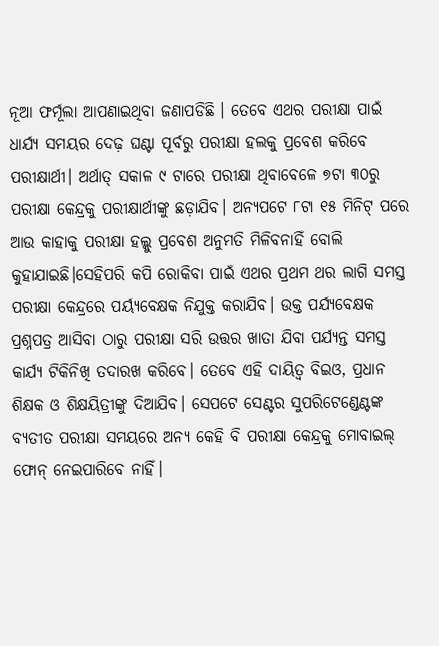ନୂଆ ଫର୍ମୂଲା ଆପଣାଇଥିବା ଜଣାପଡିଛି । ତେବେ ଏଥର ପରୀକ୍ଷା ପାଇଁ ଧାର୍ଯ୍ୟ ସମୟର ଦେଢ଼ ଘଣ୍ଟା ପୂର୍ବରୁ ପରୀକ୍ଷା ହଲକୁ ପ୍ରବେଶ କରିବେ ପରୀକ୍ଷାର୍ଥୀ। ଅର୍ଥାତ୍ ସକାଳ ୯ ଟାରେ ପରୀକ୍ଷା ଥିବାବେଳେ ୭ଟା ୩୦ରୁ ପରୀକ୍ଷା କେନ୍ଦ୍ରକୁ ପରୀକ୍ଷାର୍ଥୀଙ୍କୁ ଛଡ଼ାଯିବ। ଅନ୍ୟପଟେ ୮ଟା ୧୫ ମିନିଟ୍ ପରେ ଆଉ କାହାକୁ ପରୀକ୍ଷା ହଲ୍କୁ ପ୍ରବେଶ ଅନୁମତି ମିଳିବନାହିଁ ବୋଲି କୁହାଯାଇଛି।ସେହିପରି କପି ରୋକିବା ପାଇଁ ଏଥର ପ୍ରଥମ ଥର ଲାଗି ସମସ୍ତ ପରୀକ୍ଷା କେନ୍ଦ୍ରରେ ପର୍ୟ୍ୟବେକ୍ଷକ ନିଯୁକ୍ତ କରାଯିବ। ଉକ୍ତ ପର୍ଯ୍ୟବେକ୍ଷକ ପ୍ରଶ୍ନପତ୍ର ଆସିବା ଠାରୁ ପରୀକ୍ଷା ସରି ଉତ୍ତର ଖାତା ଯିବା ପର୍ଯ୍ୟନ୍ତ ସମସ୍ତ କାର୍ଯ୍ୟ ଟିକିନିଖି ତଦାରଖ କରିବେ। ତେବେ ଏହି ଦାୟିତ୍ୱ ବିଇଓ, ପ୍ରଧାନ ଶିକ୍ଷକ ଓ ଶିକ୍ଷୟିତ୍ରୀଙ୍କୁ ଦିଆଯିବ। ସେପଟେ ସେଣ୍ଟର ସୁପରିଟେଣ୍ଡେଣ୍ଟଙ୍କ ବ୍ୟତୀତ ପରୀକ୍ଷା ସମୟରେ ଅନ୍ୟ କେହି ବି ପରୀକ୍ଷା କେନ୍ଦ୍ରକୁ ମୋବାଇଲ୍ ଫୋନ୍ ନେଇପାରିବେ ନାହିଁ।